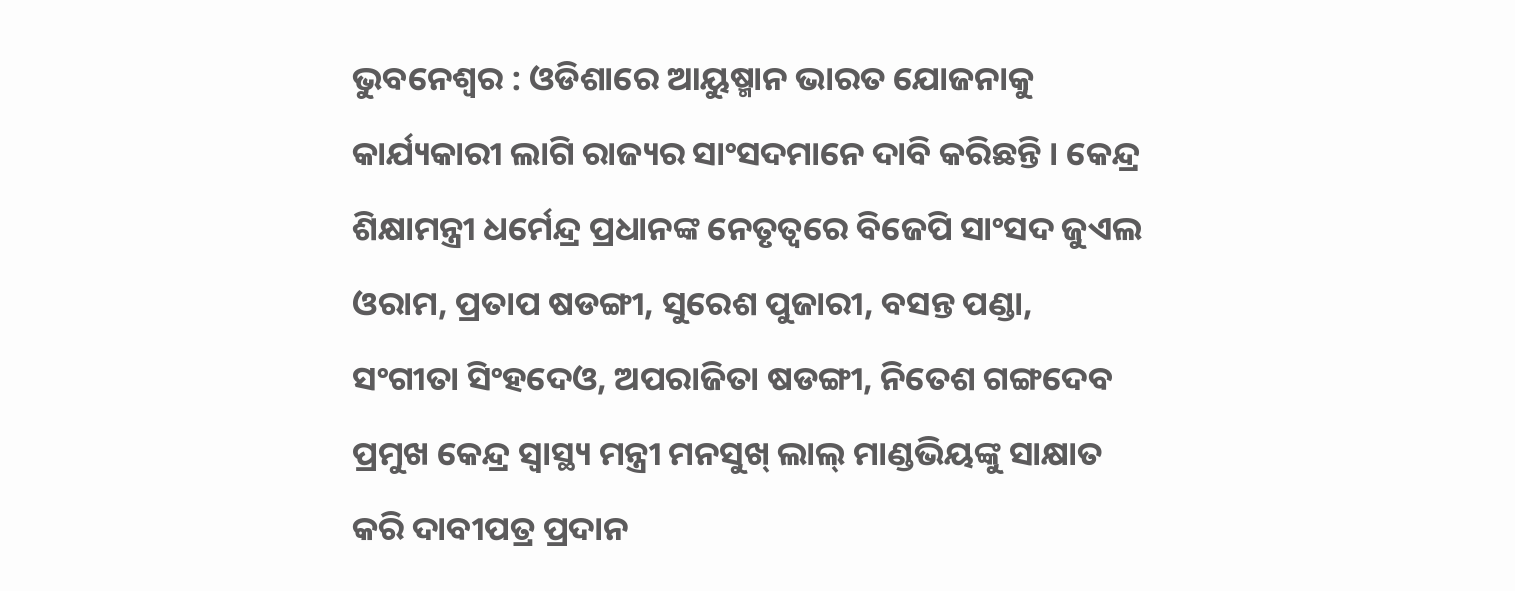ଭୁବନେଶ୍ୱର : ଓଡିଶାରେ ଆୟୁଷ୍ମାନ ଭାରତ ଯୋଜନାକୁ କାର୍ଯ୍ୟକାରୀ ଲାଗି ରାଜ୍ୟର ସାଂସଦମାନେ ଦାବି କରିଛନ୍ତି । କେନ୍ଦ୍ର ଶିକ୍ଷାମନ୍ତ୍ରୀ ଧର୍ମେନ୍ଦ୍ର ପ୍ରଧାନଙ୍କ ନେତୃତ୍ୱରେ ବିଜେପି ସାଂସଦ ଜୁଏଲ ଓରାମ, ପ୍ରତାପ ଷଡଙ୍ଗୀ, ସୁରେଶ ପୁଜାରୀ, ବସନ୍ତ ପଣ୍ଡା, ସଂଗୀତା ସିଂହଦେଓ, ଅପରାଜିତା ଷଡଙ୍ଗୀ, ନିତେଶ ଗଙ୍ଗଦେବ ପ୍ରମୁଖ କେନ୍ଦ୍ର ସ୍ୱାସ୍ଥ୍ୟ ମନ୍ତ୍ରୀ ମନସୁଖ୍ ଲାଲ୍ ମାଣ୍ଡଭିୟଙ୍କୁ ସାକ୍ଷାତ କରି ଦାବୀପତ୍ର ପ୍ରଦାନ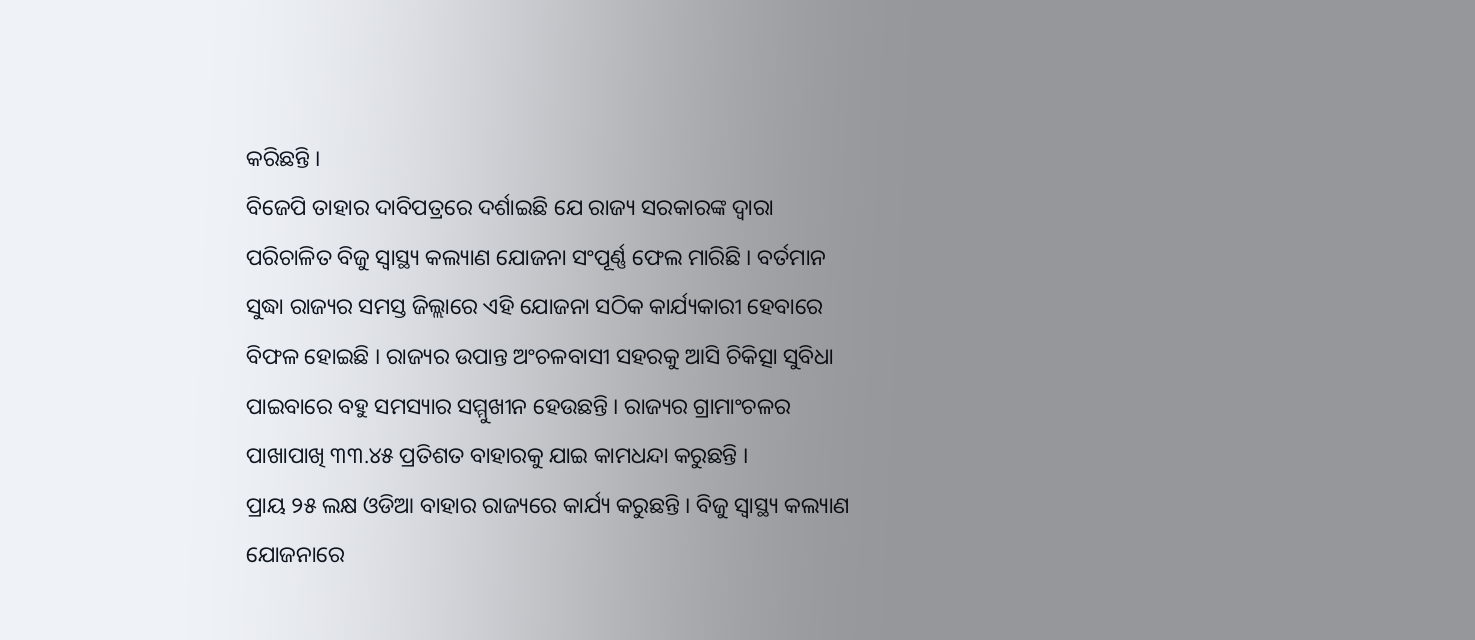କରିଛନ୍ତି ।
ବିଜେପି ତାହାର ଦାବିପତ୍ରରେ ଦର୍ଶାଇଛି ଯେ ରାଜ୍ୟ ସରକାରଙ୍କ ଦ୍ୱାରା ପରିଚାଳିତ ବିଜୁ ସ୍ୱାସ୍ଥ୍ୟ କଲ୍ୟାଣ ଯୋଜନା ସଂପୂର୍ଣ୍ଣ ଫେଲ ମାରିଛି । ବର୍ତମାନ ସୁଦ୍ଧା ରାଜ୍ୟର ସମସ୍ତ ଜିଲ୍ଲାରେ ଏହି ଯୋଜନା ସଠିକ କାର୍ଯ୍ୟକାରୀ ହେବାରେ ବିଫଳ ହୋଇଛି । ରାଜ୍ୟର ଉପାନ୍ତ ଅଂଚଳବାସୀ ସହରକୁ ଆସି ଚିକିତ୍ସା ସୁବିଧା ପାଇବାରେ ବହୁ ସମସ୍ୟାର ସମ୍ମୁଖୀନ ହେଉଛନ୍ତି । ରାଜ୍ୟର ଗ୍ରାମାଂଚଳର ପାଖାପାଖି ୩୩.୪୫ ପ୍ରତିଶତ ବାହାରକୁ ଯାଇ କାମଧନ୍ଦା କରୁଛନ୍ତି ।
ପ୍ରାୟ ୨୫ ଲକ୍ଷ ଓଡିଆ ବାହାର ରାଜ୍ୟରେ କାର୍ଯ୍ୟ କରୁଛନ୍ତି । ବିଜୁ ସ୍ୱାସ୍ଥ୍ୟ କଲ୍ୟାଣ ଯୋଜନାରେ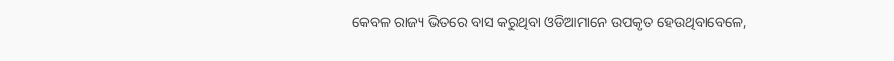କେବଳ ରାଜ୍ୟ ଭିତରେ ବାସ କରୁଥିବା ଓଡିଆମାନେ ଉପକୃତ ହେଉଥିବାବେଳେ,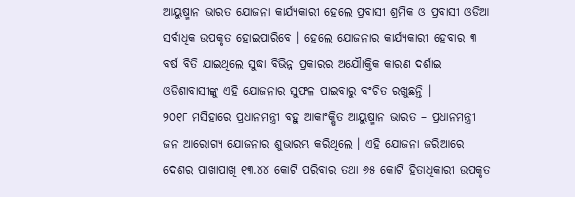ଆୟୁଷ୍ମାନ ଭାରତ ଯୋଜନା କାର୍ଯ୍ୟକାରୀ ହେଲେ ପ୍ରବାସୀ ଶ୍ରମିକ ଓ ପ୍ରବାସୀ ଓଡିଆ ସର୍ବାଧିକ ଉପକୃତ ହୋଇପାରିବେ । ହେଲେ ଯୋଜନାର କାର୍ଯ୍ୟକାରୀ ହେବାର ୩ ବର୍ଷ ବିତି ଯାଇଥିଲେ ସୁଦ୍ଧା ବିଭିନ୍ନ ପ୍ରକାରର ଅଯୌାକ୍ତିକ କାରଣ ଦର୍ଶାଇ ଓଡିଶାବାସୀଙ୍କୁ ଏହି ଯୋଜନାର ସୁଫଳ ପାଇବାରୁ ବଂଚିତ ରଖୁଛନ୍ତି ।
୨୦୧୮ ମସିହାରେ ପ୍ରଧାନମନ୍ତ୍ରୀ ବହୁ ଆକାଂକ୍ଷିତ ଆୟୁଷ୍ମାନ ଭାରତ – ପ୍ରଧାନମନ୍ତ୍ରୀ ଜନ ଆରୋଗ୍ୟ ଯୋଜନାର ଶୁଭାରମ୍ଭ କରିଥିଲେ । ଏହି ଯୋଜନା ଜରିଆରେ ଦେଶର ପାଖାପାଖି ୧୩.୪୪ କୋଟି ପରିବାର ତଥା ୬୫ କୋଟି ହିତାଧିକାରୀ ଉପକୃତ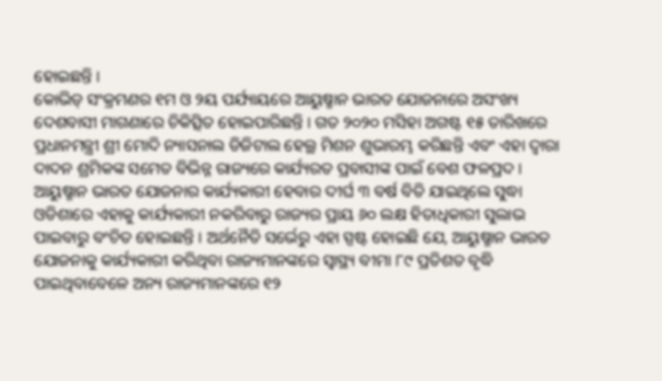ହୋଇଛନ୍ତି ।
କୋଭିଡ୍ ସଂକ୍ରମଣର ୧ମ ଓ ୨ୟ ପର୍ଯ୍ୟାୟରେ ଆୟୁଷ୍ମାନ ଭାରତ ଯୋଜନାରେ ଅସଂଖ୍ୟ ଦେଶବାସୀ ମାଗଣାରେ ଚିକିତ୍ସିତ ହୋଇପାରିଛନ୍ତି । ଗତ ୨୦୨୦ ମସିହା ଅଗଷ୍ଟ ୧୫ ତାରିଖରେ ପ୍ରଧାନମନ୍ତ୍ରୀ ଶ୍ରୀ ମୋଦି ନ୍ୟାସନାଲ ଡିଜିଟାଲ ହେଲ୍ଥ ମିଶନ ଶୁଭାରମ୍ଭ କରିଛନ୍ତି ଏବଂ ଏହା ଦ୍ୱାରା ଦାଦନ ଶ୍ରମିକଙ୍କ ସମେତ ବିଭିନ୍ନ ରାଜ୍ୟରେ କାର୍ଯ୍ୟରତ ପ୍ରବାସୀଙ୍କ ପାଇଁ ବେଶ ଫଳପ୍ରଦ ।
ଆୟୁଷ୍ମାନ ଭାରତ ଯୋଜନାର କାର୍ଯ୍ୟକାରୀ ହେବାର ଦୀର୍ଘ ୩ ବର୍ଷ ବିତି ଯାଇଥିଲେ ସୁଦ୍ଧା ଓଡିଶାରେ ଏହାକୁ କାର୍ଯ୍ୟକାରୀ ନକରିବାରୁ ରାଜ୍ୟର ପ୍ରାୟ ୬୦ ଲକ୍ଷ ହିତାଧିକାରୀ ସୁଲାଭ ପାଇବାରୁ ବଂଚିତ ହୋଇଛନ୍ତି । ଅର୍ଥନୈତି ସର୍ଭେରୁ ଏହା ସ୍ପଷ୍ଟ ହୋଇଛି ଯେ, ଆୟୁଷ୍ମାନ ଭାରତ ଯୋଜନାକୁ କାର୍ଯ୍ୟକାରୀ କରିଥିବା ରାଜ୍ୟମାନଙ୍କରେ ସ୍ୱାସ୍ଥ୍ୟ ବୀମା ୮୯ ପ୍ରତିଶତ ବୃଦ୍ଧି ପାଇଥିବାବେଳେ ଅନ୍ୟ ରାଜ୍ୟମାନଙ୍କରେ ୧୨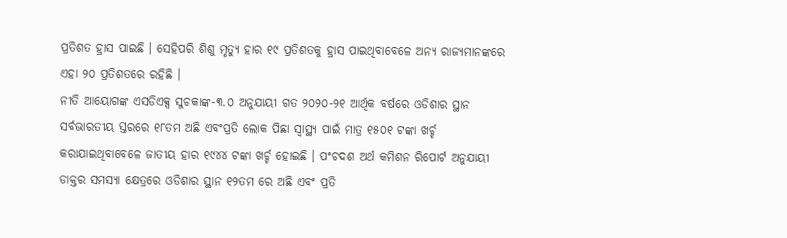ପ୍ରତିଶତ ହ୍ରାସ ପାଇଛି । ସେହିପରି ଶିଶୁ ମୃତ୍ୟୁ ହାର ୧୯ ପ୍ରତିଶତକୁ ହ୍ରାସ ପାଇଥିବାବେଳେ ଅନ୍ୟ ରାଜ୍ୟମାନଙ୍କରେ ଏହା ୨୦ ପ୍ରତିଶତରେ ରହିଛି ।
ନୀତି ଆୟୋଗଙ୍କ ଏସଡିଏକ୍ସ ସୁଚକାଙ୍କ-୩.୦ ଅନୁଯାୟୀ ଗତ ୨୦୨୦-୨୧ ଆର୍ଥିକ ବର୍ଷରେ ଓଡିଶାର ସ୍ଥାନ ସର୍ବଭାରତୀୟ ସ୍ତରରେ ୧୮ତମ ଅଛି ଏବଂପ୍ରତି ଲୋକ ପିଛା ସ୍ୱାସ୍ଥ୍ୟ ପାଇଁ ମାତ୍ର ୧୫୦୧ ଟଙ୍କା ଖର୍ଚ୍ଚ କରାଯାଇଥିବାବେଳେ ଜାତୀୟ ହାର ୧୯୪୪ ଟଙ୍କା ଖର୍ଚ୍ଚ ହୋଇଛି । ପଂଚଦଶ ଅର୍ଥ କମିଶନ ରିପୋର୍ଟ ଅନୁଯାୟୀ ଡାକ୍ତର ସମସ୍ୟା କ୍ଷେତ୍ରରେ ଓଡିଶାର ସ୍ଥାନ ୧୨ତମ ରେ ଅଛି ଏବଂ ପ୍ରତି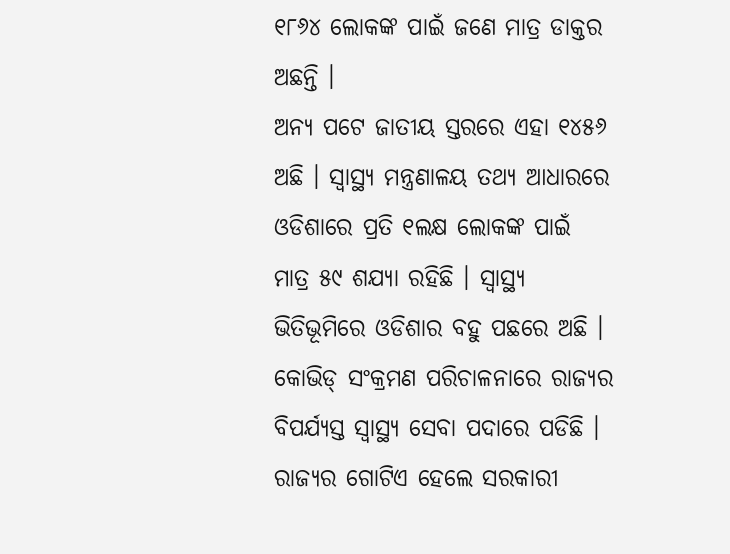୧୮୬୪ ଲୋକଙ୍କ ପାଇଁ ଜଣେ ମାତ୍ର ଡାକ୍ତର ଅଛନ୍ତି ।
ଅନ୍ୟ ପଟେ ଜାତୀୟ ସ୍ତରରେ ଏହା ୧୪୫୬ ଅଛି । ସ୍ୱାସ୍ଥ୍ୟ ମନ୍ତ୍ରଣାଳୟ ତଥ୍ୟ ଆଧାରରେ ଓଡିଶାରେ ପ୍ରତି ୧ଲକ୍ଷ ଲୋକଙ୍କ ପାଇଁ ମାତ୍ର ୫୯ ଶଯ୍ୟା ରହିଛି । ସ୍ୱାସ୍ଥ୍ୟ ଭିତିଭୂମିରେ ଓଡିଶାର ବହୁ ପଛରେ ଅଛି । କୋଭିଡ୍ ସଂକ୍ରମଣ ପରିଚାଳନାରେ ରାଜ୍ୟର ବିପର୍ଯ୍ୟସ୍ତ ସ୍ୱାସ୍ଥ୍ୟ ସେବା ପଦାରେ ପଡିଛି । ରାଜ୍ୟର ଗୋଟିଏ ହେଲେ ସରକାରୀ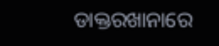ଡାକ୍ତରଖାନାରେ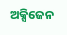ଅକ୍ସିଜେନ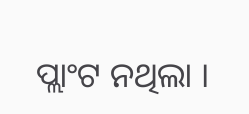ପ୍ଲାଂଟ ନଥିଲା ।